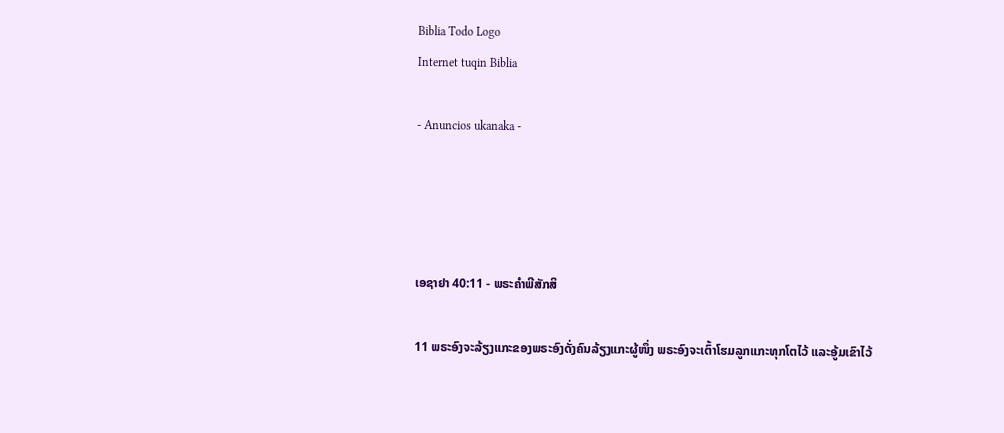Biblia Todo Logo
Internet tuqin Biblia

- Anuncios ukanaka -




ເອຊາຢາ 40:11 - ພຣະຄຳພີສັກສິ

11 ພຣະອົງຈະລ້ຽງແກະຂອງພຣະອົງດັ່ງຄົນລ້ຽງແກະຜູ້ໜຶ່ງ ພຣະອົງຈະເຕົ້າໂຮມລູກແກະທຸກໂຕໄວ້ ແລະອູ້ມເຂົາໄວ້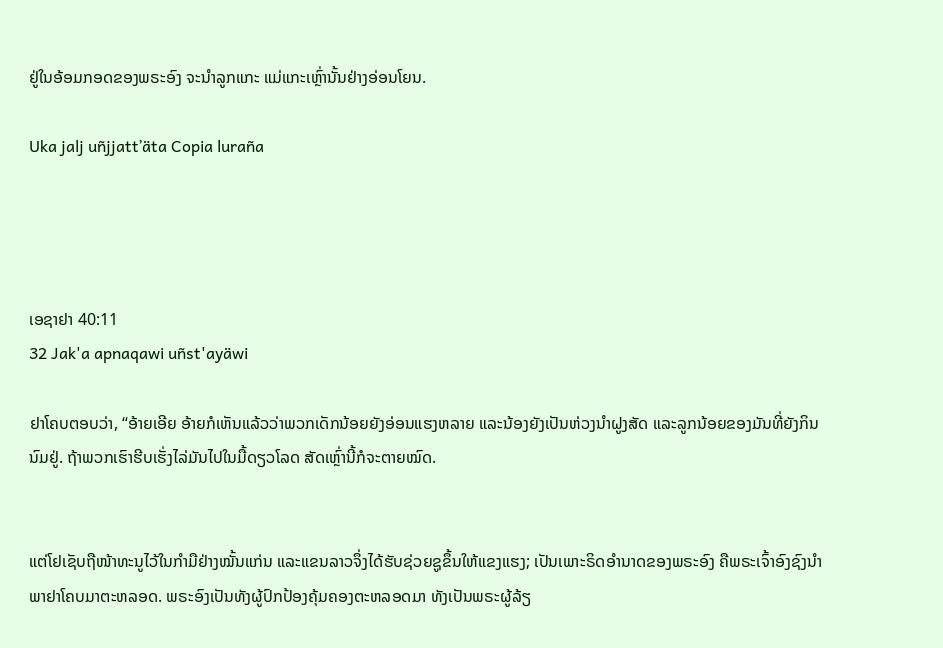ຢູ່ໃນອ້ອມກອດຂອງພຣະອົງ ຈະນຳລູກແກະ ແມ່ແກະເຫຼົ່ານັ້ນຢ່າງອ່ອນໂຍນ.

Uka jalj uñjjattʼäta Copia luraña




ເອຊາຢາ 40:11
32 Jak'a apnaqawi uñst'ayäwi

ຢາໂຄບຕອບວ່າ, “ອ້າຍເອີຍ ອ້າຍກໍເຫັນແລ້ວວ່າພວກເດັກນ້ອຍຍັງອ່ອນແຮງຫລາຍ ແລະນ້ອງຍັງເປັນຫ່ວງນຳຝູງສັດ ແລະລູກນ້ອຍຂອງມັນທີ່ຍັງກິນນົມຢູ່. ຖ້າພວກເຮົາຮີບເຮັ່ງໄລ່ມັນໄປໃນມື້ດຽວໂລດ ສັດເຫຼົ່ານີ້ກໍຈະຕາຍໝົດ.


ແຕ່ໂຢເຊັບຖືໜ້າທະນູໄວ້ໃນກຳມືຢ່າງໝັ້ນແກ່ນ ແລະແຂນລາວຈຶ່ງໄດ້ຮັບຊ່ວຍຊູຂຶ້ນໃຫ້ແຂງແຮງ; ເປັນເພາະຣິດອຳນາດຂອງພຣະອົງ ຄືພຣະເຈົ້າອົງຊົງນຳພາຢາໂຄບມາຕະຫລອດ. ພຣະອົງເປັນທັງຜູ້ປົກປ້ອງຄຸ້ມຄອງຕະຫລອດມາ ທັງເປັນພຣະຜູ້ລ້ຽ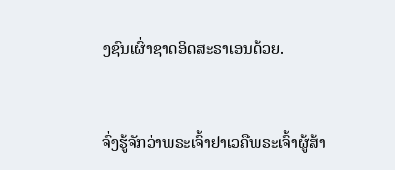ງຊົນເຜົ່າຊາດອິດສະຣາເອນດ້ວຍ.


ຈົ່ງຮູ້ຈັກວ່າພຣະເຈົ້າຢາເວຄືພຣະເຈົ້າຜູ້ສ້າ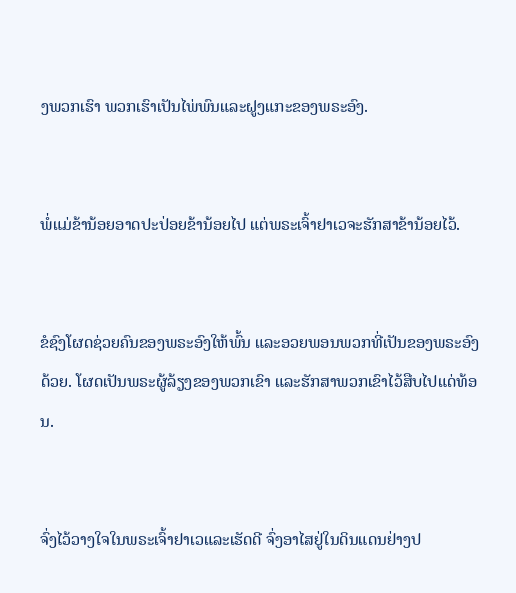ງພວກເຮົາ ພວກເຮົາເປັນໄພ່ພົນແລະຝູງແກະຂອງພຣະອົງ.


ພໍ່ແມ່ຂ້ານ້ອຍອາດປະປ່ອຍຂ້ານ້ອຍໄປ ແຕ່ພຣະເຈົ້າຢາເວຈະຮັກສາຂ້ານ້ອຍໄວ້.


ຂໍຊົງໂຜດຊ່ວຍຄົນຂອງພຣະອົງໃຫ້ພົ້ນ ແລະອວຍພອນພວກທີ່ເປັນຂອງພຣະອົງດ້ວຍ. ໂຜດເປັນພຣະຜູ້ລ້ຽງຂອງພວກເຂົາ ແລະຮັກສາພວກເຂົາໄວ້ສືບໄປແດ່ທ້ອນ.


ຈົ່ງໄວ້ວາງໃຈໃນພຣະເຈົ້າຢາເວແລະເຮັດດີ ຈົ່ງອາໄສຢູ່ໃນດິນແດນຢ່າງປ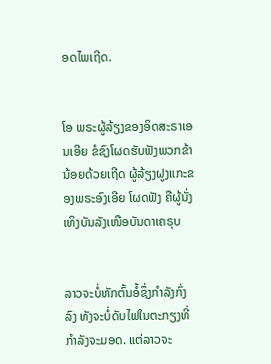ອດໄພເຖີດ.


ໂອ ພຣະຜູ້ລ້ຽງຂອງອິດສະຣາເອນເອີຍ ຂໍຊົງໂຜດຮັບຟັງພວກຂ້ານ້ອຍດ້ວຍເຖີດ ຜູ້ລ້ຽງຝູງແກະຂອງພຣະອົງເອີຍ ໂຜດຟັງ ຄືຜູ້ນັ່ງເທິງບັນລັງເໜືອບັນດາເຄຣຸບ


ລາວຈະບໍ່ຫັກຕົ້ນອໍ້ຊຶ່ງກຳລັງກົ່ງລົງ ທັງຈະບໍ່ດັບໄຟໃນຕະກຽງທີ່ກຳລັງຈະມອດ. ແຕ່ລາວຈະ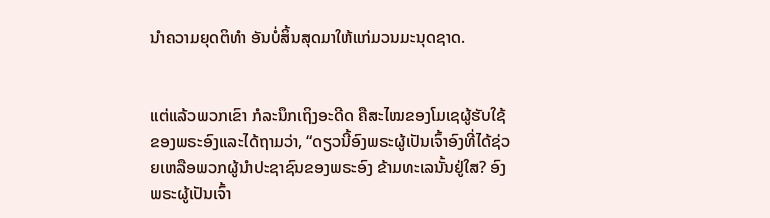ນຳຄວາມຍຸດຕິທຳ ອັນບໍ່ສິ້ນສຸດມາໃຫ້ແກ່ມວນມະນຸດຊາດ.


ແຕ່ແລ້ວພວກເຂົາ ກໍລະນຶກເຖິງອະດີດ ຄືສະໄໝຂອງໂມເຊຜູ້ຮັບໃຊ້ຂອງພຣະອົງແລະໄດ້ຖາມວ່າ, “ດຽວນີ້ອົງພຣະຜູ້ເປັນເຈົ້າອົງທີ່ໄດ້ຊ່ວຍເຫລືອພວກຜູ້ນຳປະຊາຊົນຂອງພຣະອົງ ຂ້າມທະເລນັ້ນຢູ່ໃສ? ອົງພຣະຜູ້ເປັນເຈົ້າ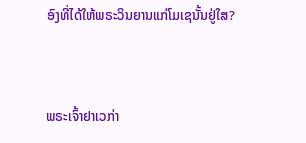ອົງທີ່ໄດ້ໃຫ້ພຣະວິນຍານແກ່ໂມເຊນັ້ນຢູ່ໃສ?


ພຣະເຈົ້າຢາເວກ່າ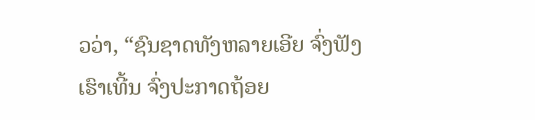ວວ່າ, “ຊົນຊາດທັງຫລາຍເອີຍ ຈົ່ງຟັງເຮົາເທີ້ນ ຈົ່ງປະກາດຖ້ອຍ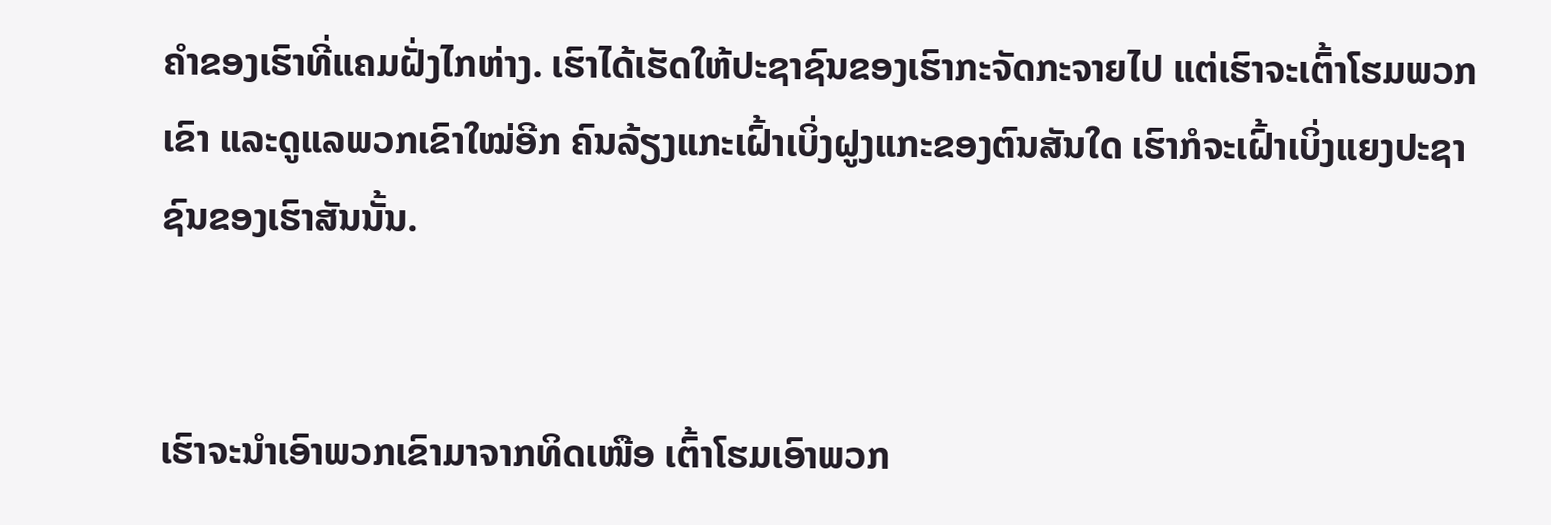ຄຳຂອງເຮົາທີ່ແຄມຝັ່ງໄກຫ່າງ. ເຮົາໄດ້ເຮັດໃຫ້ປະຊາຊົນຂອງເຮົາກະຈັດກະຈາຍໄປ ແຕ່ເຮົາຈະເຕົ້າໂຮມພວກເຂົາ ແລະດູແລພວກເຂົາໃໝ່ອີກ ຄົນລ້ຽງແກະເຝົ້າເບິ່ງຝູງແກະຂອງຕົນສັນໃດ ເຮົາກໍຈະເຝົ້າເບິ່ງແຍງປະຊາຊົນຂອງເຮົາສັນນັ້ນ.


ເຮົາຈະນຳເອົາພວກເຂົາມາຈາກທິດເໜືອ ເຕົ້າໂຮມເອົາພວກ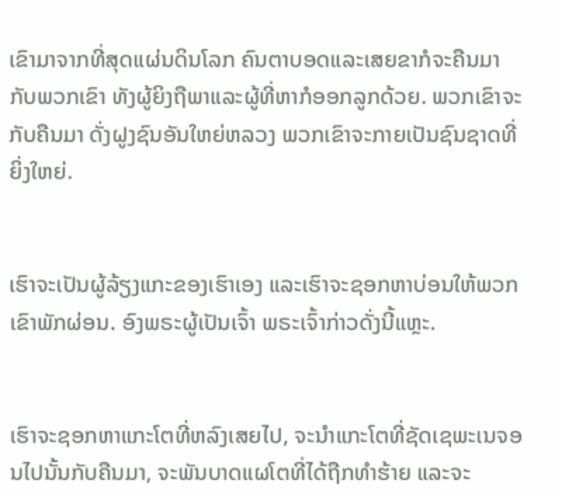ເຂົາມາຈາກທີ່ສຸດແຜ່ນດິນໂລກ ຄົນຕາບອດແລະເສຍຂາກໍຈະຄືນມາກັບພວກເຂົາ ທັງຜູ້ຍິງຖືພາແລະຜູ້ທີ່ຫາກໍອອກລູກດ້ວຍ. ພວກເຂົາຈະກັບຄືນມາ ດັ່ງຝູງຊົນອັນໃຫຍ່ຫລວງ ພວກເຂົາຈະກາຍເປັນຊົນຊາດທີ່ຍິ່ງໃຫຍ່.


ເຮົາຈະເປັນຜູ້ລ້ຽງແກະຂອງເຮົາເອງ ແລະເຮົາຈະຊອກຫາບ່ອນໃຫ້ພວກເຂົາພັກຜ່ອນ. ອົງພຣະຜູ້ເປັນເຈົ້າ ພຣະເຈົ້າກ່າວດັ່ງນີ້ແຫຼະ.


ເຮົາຈະຊອກຫາແກະໂຕທີ່ຫລົງເສຍໄປ, ຈະນຳແກະໂຕທີ່ຊັດເຊພະເນຈອນໄປນັ້ນກັບຄືນມາ, ຈະພັນບາດແຜໂຕທີ່ໄດ້ຖືກທຳຮ້າຍ ແລະຈະ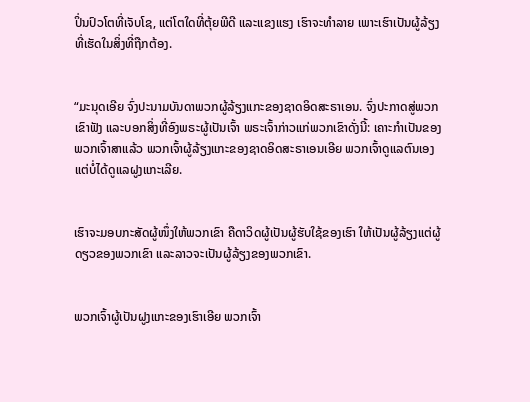ປິ່ນປົວໂຕທີ່ເຈັບໂຊ, ແຕ່ໂຕໃດທີ່ຕຸ້ຍພີດີ ແລະແຂງແຮງ ເຮົາຈະທຳລາຍ ເພາະເຮົາເປັນຜູ້ລ້ຽງທີ່ເຮັດໃນສິ່ງທີ່ຖືກຕ້ອງ.


“ມະນຸດເອີຍ ຈົ່ງປະນາມບັນດາພວກຜູ້ລ້ຽງແກະຂອງຊາດອິດສະຣາເອນ. ຈົ່ງປະກາດສູ່ພວກເຂົາຟັງ ແລະບອກສິ່ງທີ່ອົງພຣະຜູ້ເປັນເຈົ້າ ພຣະເຈົ້າກ່າວແກ່ພວກເຂົາດັ່ງນີ້: ເຄາະກຳເປັນຂອງພວກເຈົ້າສາແລ້ວ ພວກເຈົ້າຜູ້ລ້ຽງແກະຂອງຊາດອິດສະຣາເອນເອີຍ ພວກເຈົ້າດູແລຕົນເອງແຕ່ບໍ່ໄດ້ດູແລຝູງແກະເລີຍ.


ເຮົາຈະມອບກະສັດຜູ້ໜຶ່ງໃຫ້ພວກເຂົາ ຄືດາວິດຜູ້ເປັນຜູ້ຮັບໃຊ້ຂອງເຮົາ ໃຫ້ເປັນຜູ້ລ້ຽງແຕ່ຜູ້ດຽວຂອງພວກເຂົາ ແລະລາວຈະເປັນຜູ້ລ້ຽງຂອງພວກເຂົາ.


ພວກເຈົ້າຜູ້ເປັນຝູງແກະຂອງເຮົາເອີຍ ພວກເຈົ້າ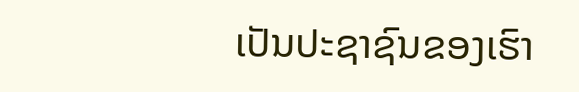ເປັນປະຊາຊົນຂອງເຮົາ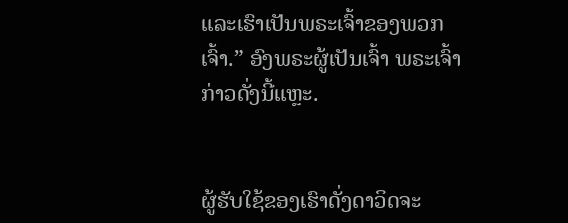ແລະເຮົາເປັນພຣະເຈົ້າຂອງພວກເຈົ້າ.” ອົງພຣະຜູ້ເປັນເຈົ້າ ພຣະເຈົ້າກ່າວດັ່ງນີ້ແຫຼະ.


ຜູ້ຮັບໃຊ້ຂອງເຮົາດັ່ງດາວິດຈະ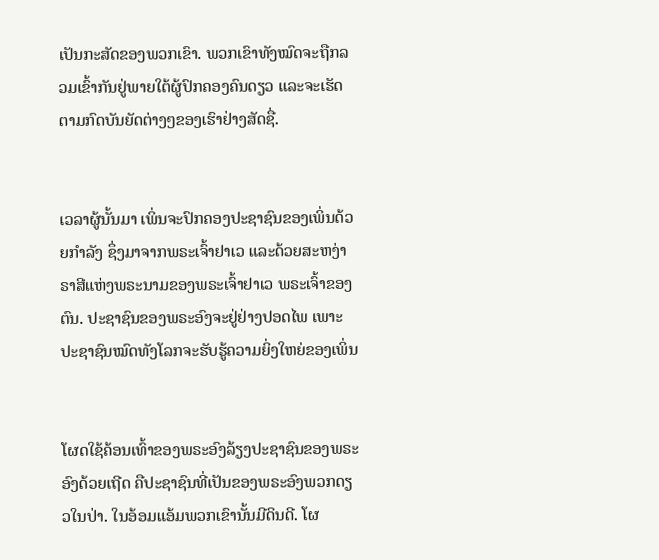ເປັນກະສັດຂອງພວກເຂົາ. ພວກເຂົາທັງໝົດຈະຖືກລວມເຂົ້າກັນຢູ່ພາຍໃຕ້ຜູ້ປົກຄອງຄົນດຽວ ແລະຈະເຮັດຕາມກົດບັນຍັດຕ່າງໆຂອງເຮົາຢ່າງສັດຊື່.


ເວລາຜູ້ນັ້ນມາ ເພິ່ນຈະປົກຄອງປະຊາຊົນຂອງເພິ່ນດ້ວຍກຳລັງ ຊຶ່ງມາຈາກພຣະເຈົ້າຢາເວ ແລະດ້ວຍສະຫງ່າຣາສີແຫ່ງພຣະນາມຂອງພຣະເຈົ້າຢາເວ ພຣະເຈົ້າຂອງຕົນ. ປະຊາຊົນຂອງພຣະອົງຈະຢູ່ຢ່າງປອດໄພ ເພາະປະຊາຊົນໝົດທັງໂລກຈະຮັບຮູ້ຄວາມຍິ່ງໃຫຍ່ຂອງເພິ່ນ


ໂຜດໃຊ້ຄ້ອນເທົ້າຂອງພຣະອົງລ້ຽງປະຊາຊົນຂອງພຣະອົງດ້ວຍເຖີດ ຄືປະຊາຊົນທີ່ເປັນຂອງພຣະອົງພວກດຽວໃນປ່າ. ໃນອ້ອມແອ້ມພວກເຂົານັ້ນມີດິນດີ. ໂຜ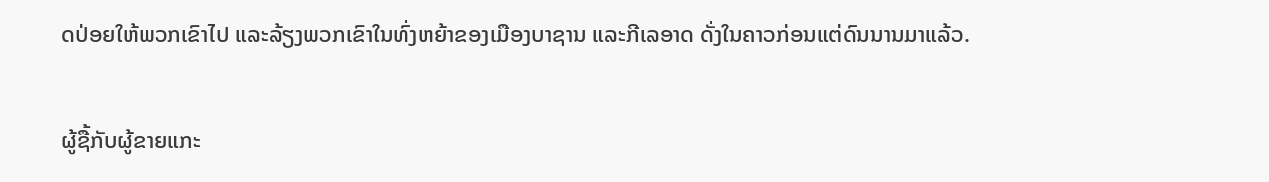ດປ່ອຍໃຫ້ພວກເຂົາໄປ ແລະລ້ຽງພວກເຂົາໃນທົ່ງຫຍ້າຂອງເມືອງບາຊານ ແລະກີເລອາດ ດັ່ງໃນຄາວກ່ອນແຕ່ດົນນານມາແລ້ວ.


ຜູ້ຊື້ກັບຜູ້ຂາຍແກະ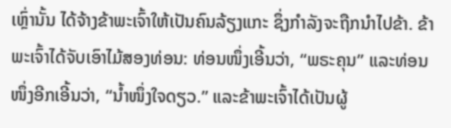ເຫຼົ່ານັ້ນ ໄດ້ຈ້າງຂ້າພະເຈົ້າໃຫ້ເປັນຄົນລ້ຽງແກະ ຊຶ່ງກຳລັງຈະຖືກນຳໄປຂ້າ. ຂ້າພະເຈົ້າໄດ້ຈັບເອົາໄມ້ສອງທ່ອນ: ທ່ອນໜຶ່ງເອີ້ນວ່າ, “ພຣະຄຸນ” ແລະທ່ອນໜຶ່ງອີກເອີ້ນວ່າ, “ນໍ້າໜຶ່ງໃຈດຽວ.” ແລະຂ້າພະເຈົ້າໄດ້ເປັນຜູ້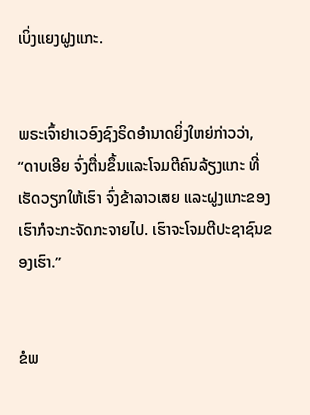ເບິ່ງແຍງຝູງແກະ.


ພຣະເຈົ້າຢາເວອົງຊົງຣິດອຳນາດຍິ່ງໃຫຍ່ກ່າວວ່າ, “ດາບເອີຍ ຈົ່ງຕື່ນຂຶ້ນແລະໂຈມຕີຄົນລ້ຽງແກະ ທີ່ເຮັດວຽກໃຫ້ເຮົາ ຈົ່ງຂ້າລາວເສຍ ແລະຝູງແກະຂອງເຮົາກໍຈະກະຈັດກະຈາຍໄປ. ເຮົາຈະໂຈມຕີປະຊາຊົນຂອງເຮົາ.”


ຂໍພ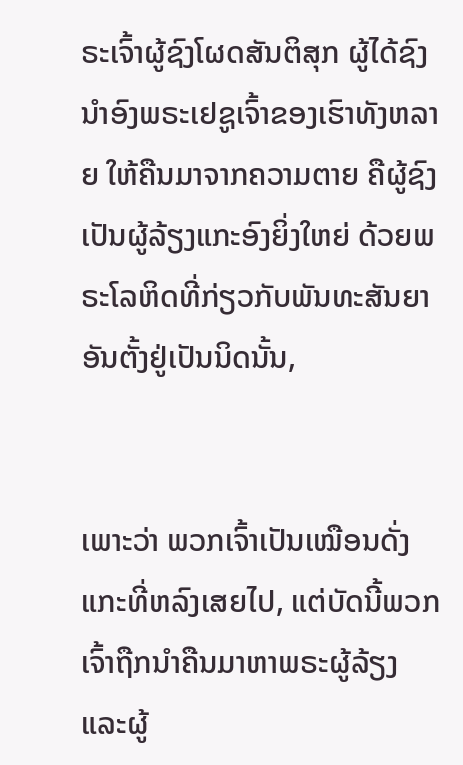ຣະເຈົ້າຜູ້ຊົງໂຜດສັນຕິສຸກ ຜູ້ໄດ້ຊົງນຳອົງພຣະເຢຊູເຈົ້າຂອງເຮົາທັງຫລາຍ ໃຫ້ຄືນມາຈາກຄວາມຕາຍ ຄືຜູ້ຊົງເປັນຜູ້ລ້ຽງແກະອົງຍິ່ງໃຫຍ່ ດ້ວຍພຣະໂລຫິດທີ່ກ່ຽວກັບພັນທະສັນຍາອັນຕັ້ງຢູ່ເປັນນິດນັ້ນ,


ເພາະວ່າ ພວກເຈົ້າເປັນເໝືອນດັ່ງແກະທີ່ຫລົງເສຍໄປ, ແຕ່ບັດນີ້ພວກເຈົ້າຖືກນຳຄືນມາຫາພຣະຜູ້ລ້ຽງ ແລະຜູ້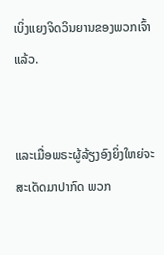ເບິ່ງແຍງຈິດວິນຍານຂອງພວກເຈົ້າແລ້ວ.


ແລະເມື່ອພຣະຜູ້ລ້ຽງອົງຍິ່ງໃຫຍ່ຈະສະເດັດມາປາກົດ ພວກ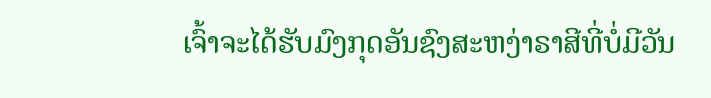ເຈົ້າຈະໄດ້ຮັບມົງກຸດອັນຊົງສະຫງ່າຣາສີທີ່ບໍ່ມີວັນ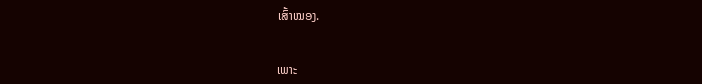ເສົ້າໝອງ.


ເພາະ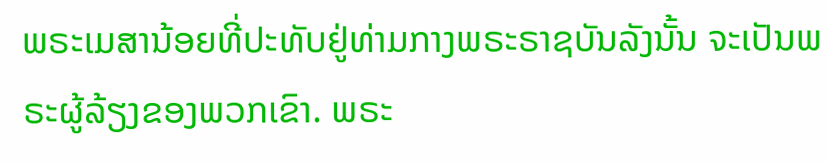ພຣະເມສານ້ອຍທີ່ປະທັບຢູ່ທ່າມກາງພຣະຣາຊບັນລັງນັ້ນ ຈະເປັນພຣະຜູ້ລ້ຽງຂອງພວກເຂົາ. ພຣະ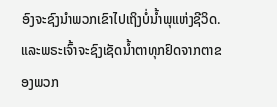ອົງຈະຊົງນຳພວກເຂົາໄປເຖິງບໍ່ນໍ້າພຸແຫ່ງຊີວິດ. ແລະພຣະເຈົ້າຈະຊົງເຊັດນໍ້າຕາທຸກຢົດຈາກຕາຂອງພວກ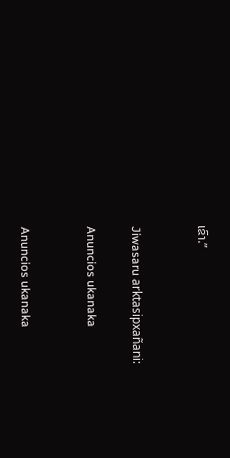ເຂົາ.”


Jiwasaru arktasipxañani:

Anuncios ukanaka


Anuncios ukanaka